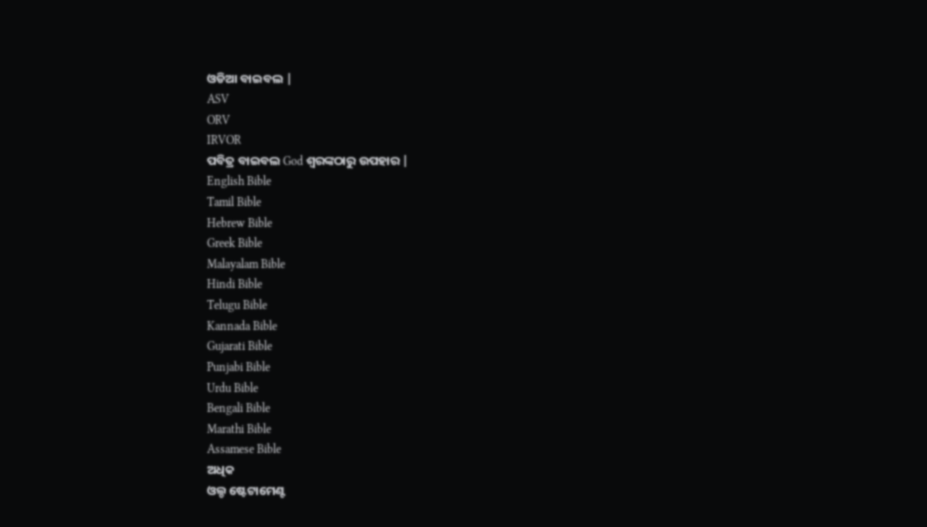ଓଡିଆ ବାଇବଲ |
ASV
ORV
IRVOR
ପବିତ୍ର ବାଇବଲ God ଶ୍ବରଙ୍କଠାରୁ ଉପହାର |
English Bible
Tamil Bible
Hebrew Bible
Greek Bible
Malayalam Bible
Hindi Bible
Telugu Bible
Kannada Bible
Gujarati Bible
Punjabi Bible
Urdu Bible
Bengali Bible
Marathi Bible
Assamese Bible
ଅଧିକ
ଓଲ୍ଡ ଷ୍ଟେଟାମେଣ୍ଟ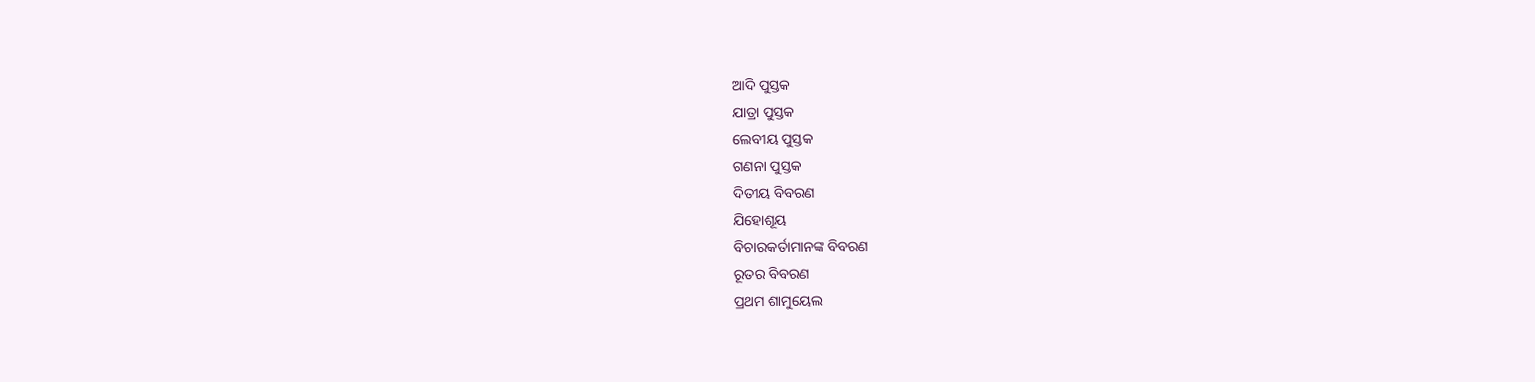ଆଦି ପୁସ୍ତକ
ଯାତ୍ରା ପୁସ୍ତକ
ଲେବୀୟ ପୁସ୍ତକ
ଗଣନା ପୁସ୍ତକ
ଦିତୀୟ ବିବରଣ
ଯିହୋଶୂୟ
ବିଚାରକର୍ତାମାନଙ୍କ ବିବରଣ
ରୂତର ବିବରଣ
ପ୍ରଥମ ଶାମୁୟେଲ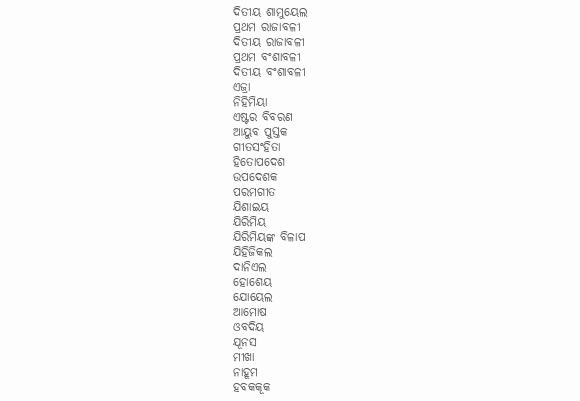ଦିତୀୟ ଶାମୁୟେଲ
ପ୍ରଥମ ରାଜାବଳୀ
ଦିତୀୟ ରାଜାବଳୀ
ପ୍ରଥମ ବଂଶାବଳୀ
ଦିତୀୟ ବଂଶାବଳୀ
ଏଜ୍ରା
ନିହିମିୟା
ଏଷ୍ଟର ବିବରଣ
ଆୟୁବ ପୁସ୍ତକ
ଗୀତସଂହିତା
ହିତୋପଦେଶ
ଉପଦେଶକ
ପରମଗୀତ
ଯିଶାଇୟ
ଯିରିମିୟ
ଯିରିମିୟଙ୍କ ବିଳାପ
ଯିହିଜିକଲ
ଦାନିଏଲ
ହୋଶେୟ
ଯୋୟେଲ
ଆମୋଷ
ଓବଦିୟ
ଯୂନସ
ମୀଖା
ନାହୂମ
ହବକକୂକ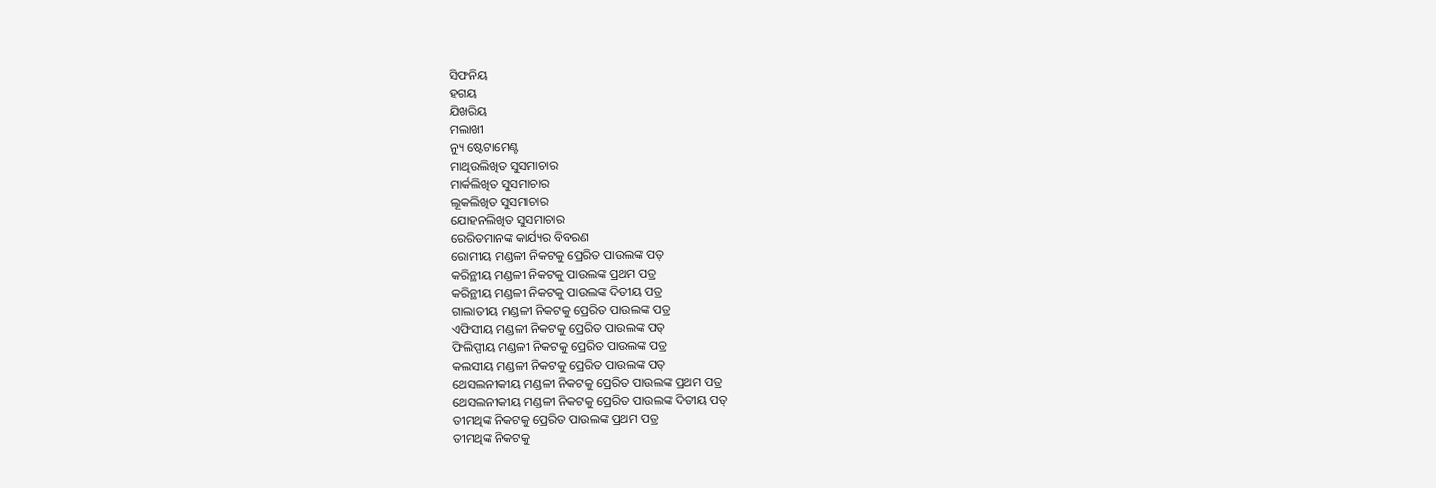ସିଫନିୟ
ହଗୟ
ଯିଖରିୟ
ମଲାଖୀ
ନ୍ୟୁ ଷ୍ଟେଟାମେଣ୍ଟ
ମାଥିଉଲିଖିତ ସୁସମାଚାର
ମାର୍କଲିଖିତ ସୁସମାଚାର
ଲୂକଲିଖିତ ସୁସମାଚାର
ଯୋହନଲିଖିତ ସୁସମାଚାର
ରେରିତମାନଙ୍କ କାର୍ଯ୍ୟର ବିବରଣ
ରୋମୀୟ ମଣ୍ଡଳୀ ନିକଟକୁ ପ୍ରେରିତ ପାଉଲଙ୍କ ପତ୍
କରିନ୍ଥୀୟ ମଣ୍ଡଳୀ ନିକଟକୁ ପାଉଲଙ୍କ ପ୍ରଥମ ପତ୍ର
କରିନ୍ଥୀୟ ମଣ୍ଡଳୀ ନିକଟକୁ ପାଉଲଙ୍କ ଦିତୀୟ ପତ୍ର
ଗାଲାତୀୟ ମଣ୍ଡଳୀ ନିକଟକୁ ପ୍ରେରିତ ପାଉଲଙ୍କ ପତ୍ର
ଏଫିସୀୟ ମଣ୍ଡଳୀ ନିକଟକୁ ପ୍ରେରିତ ପାଉଲଙ୍କ ପତ୍
ଫିଲିପ୍ପୀୟ ମଣ୍ଡଳୀ ନିକଟକୁ ପ୍ରେରିତ ପାଉଲଙ୍କ ପତ୍ର
କଲସୀୟ ମଣ୍ଡଳୀ ନିକଟକୁ ପ୍ରେରିତ ପାଉଲଙ୍କ ପତ୍
ଥେସଲନୀକୀୟ ମଣ୍ଡଳୀ ନିକଟକୁ ପ୍ରେରିତ ପାଉଲଙ୍କ ପ୍ରଥମ ପତ୍ର
ଥେସଲନୀକୀୟ ମଣ୍ଡଳୀ ନିକଟକୁ ପ୍ରେରିତ ପାଉଲଙ୍କ ଦିତୀୟ ପତ୍
ତୀମଥିଙ୍କ ନିକଟକୁ ପ୍ରେରିତ ପାଉଲଙ୍କ ପ୍ରଥମ ପତ୍ର
ତୀମଥିଙ୍କ ନିକଟକୁ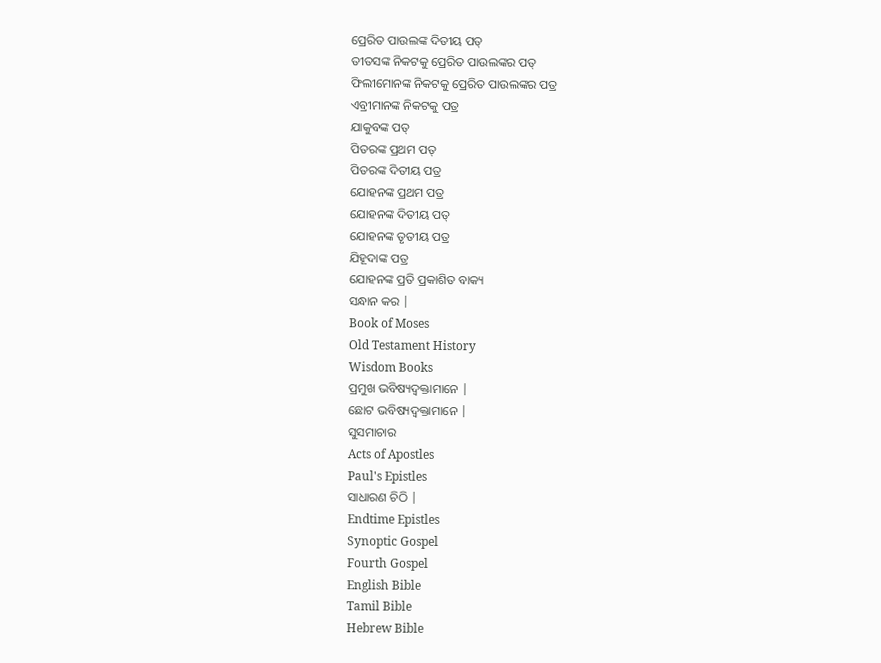ପ୍ରେରିତ ପାଉଲଙ୍କ ଦିତୀୟ ପତ୍
ତୀତସଙ୍କ ନିକଟକୁ ପ୍ରେରିତ ପାଉଲଙ୍କର ପତ୍
ଫିଲୀମୋନଙ୍କ ନିକଟକୁ ପ୍ରେରିତ ପାଉଲଙ୍କର ପତ୍ର
ଏବ୍ରୀମାନଙ୍କ ନିକଟକୁ ପତ୍ର
ଯାକୁବଙ୍କ ପତ୍
ପିତରଙ୍କ ପ୍ରଥମ ପତ୍
ପିତରଙ୍କ ଦିତୀୟ ପତ୍ର
ଯୋହନଙ୍କ ପ୍ରଥମ ପତ୍ର
ଯୋହନଙ୍କ ଦିତୀୟ ପତ୍
ଯୋହନଙ୍କ ତୃତୀୟ ପତ୍ର
ଯିହୂଦାଙ୍କ ପତ୍ର
ଯୋହନଙ୍କ ପ୍ରତି ପ୍ରକାଶିତ ବାକ୍ୟ
ସନ୍ଧାନ କର |
Book of Moses
Old Testament History
Wisdom Books
ପ୍ରମୁଖ ଭବିଷ୍ୟଦ୍ବକ୍ତାମାନେ |
ଛୋଟ ଭବିଷ୍ୟଦ୍ବକ୍ତାମାନେ |
ସୁସମାଚାର
Acts of Apostles
Paul's Epistles
ସାଧାରଣ ଚିଠି |
Endtime Epistles
Synoptic Gospel
Fourth Gospel
English Bible
Tamil Bible
Hebrew Bible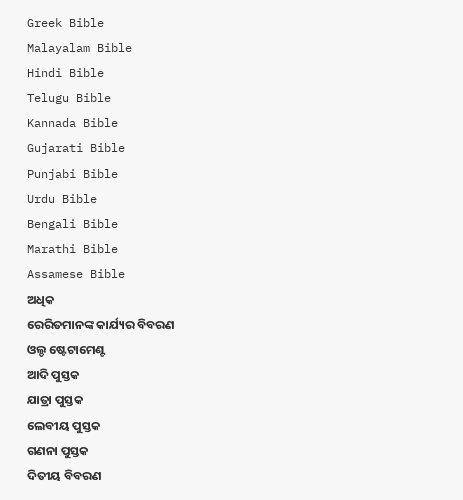Greek Bible
Malayalam Bible
Hindi Bible
Telugu Bible
Kannada Bible
Gujarati Bible
Punjabi Bible
Urdu Bible
Bengali Bible
Marathi Bible
Assamese Bible
ଅଧିକ
ରେରିତମାନଙ୍କ କାର୍ଯ୍ୟର ବିବରଣ
ଓଲ୍ଡ ଷ୍ଟେଟାମେଣ୍ଟ
ଆଦି ପୁସ୍ତକ
ଯାତ୍ରା ପୁସ୍ତକ
ଲେବୀୟ ପୁସ୍ତକ
ଗଣନା ପୁସ୍ତକ
ଦିତୀୟ ବିବରଣ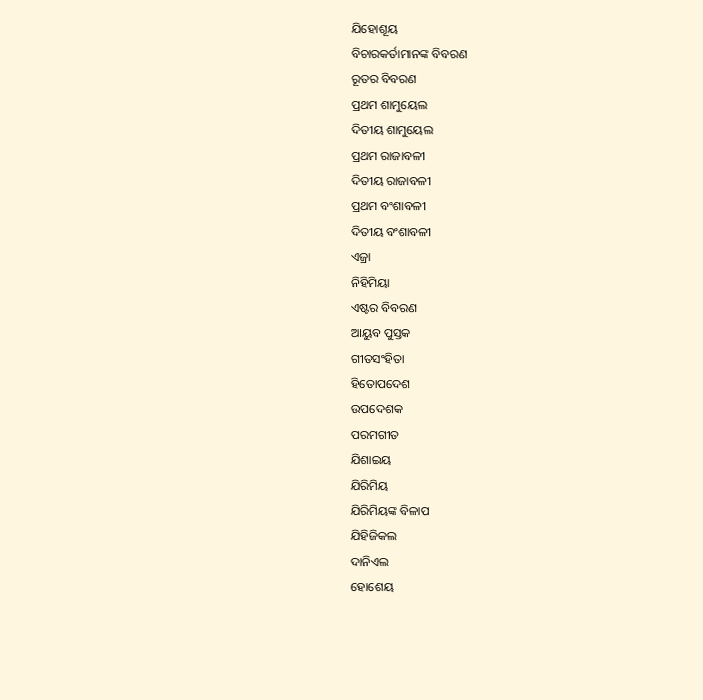ଯିହୋଶୂୟ
ବିଚାରକର୍ତାମାନଙ୍କ ବିବରଣ
ରୂତର ବିବରଣ
ପ୍ରଥମ ଶାମୁୟେଲ
ଦିତୀୟ ଶାମୁୟେଲ
ପ୍ରଥମ ରାଜାବଳୀ
ଦିତୀୟ ରାଜାବଳୀ
ପ୍ରଥମ ବଂଶାବଳୀ
ଦିତୀୟ ବଂଶାବଳୀ
ଏଜ୍ରା
ନିହିମିୟା
ଏଷ୍ଟର ବିବରଣ
ଆୟୁବ ପୁସ୍ତକ
ଗୀତସଂହିତା
ହିତୋପଦେଶ
ଉପଦେଶକ
ପରମଗୀତ
ଯିଶାଇୟ
ଯିରିମିୟ
ଯିରିମିୟଙ୍କ ବିଳାପ
ଯିହିଜିକଲ
ଦାନିଏଲ
ହୋଶେୟ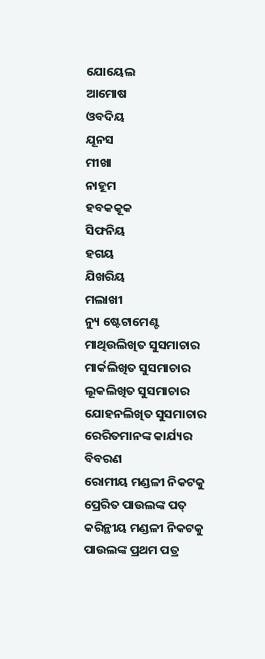ଯୋୟେଲ
ଆମୋଷ
ଓବଦିୟ
ଯୂନସ
ମୀଖା
ନାହୂମ
ହବକକୂକ
ସିଫନିୟ
ହଗୟ
ଯିଖରିୟ
ମଲାଖୀ
ନ୍ୟୁ ଷ୍ଟେଟାମେଣ୍ଟ
ମାଥିଉଲିଖିତ ସୁସମାଚାର
ମାର୍କଲିଖିତ ସୁସମାଚାର
ଲୂକଲିଖିତ ସୁସମାଚାର
ଯୋହନଲିଖିତ ସୁସମାଚାର
ରେରିତମାନଙ୍କ କାର୍ଯ୍ୟର ବିବରଣ
ରୋମୀୟ ମଣ୍ଡଳୀ ନିକଟକୁ ପ୍ରେରିତ ପାଉଲଙ୍କ ପତ୍
କରିନ୍ଥୀୟ ମଣ୍ଡଳୀ ନିକଟକୁ ପାଉଲଙ୍କ ପ୍ରଥମ ପତ୍ର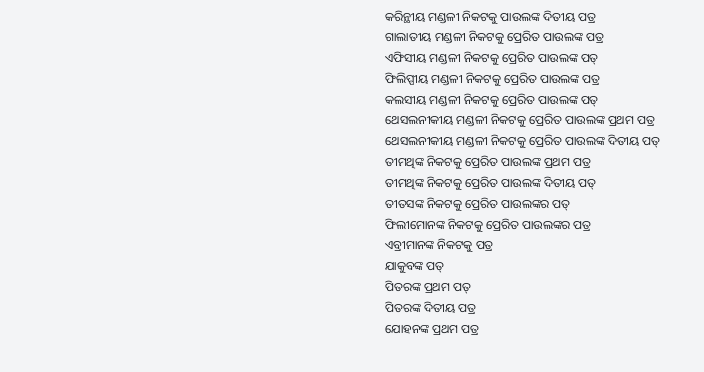କରିନ୍ଥୀୟ ମଣ୍ଡଳୀ ନିକଟକୁ ପାଉଲଙ୍କ ଦିତୀୟ ପତ୍ର
ଗାଲାତୀୟ ମଣ୍ଡଳୀ ନିକଟକୁ ପ୍ରେରିତ ପାଉଲଙ୍କ ପତ୍ର
ଏଫିସୀୟ ମଣ୍ଡଳୀ ନିକଟକୁ ପ୍ରେରିତ ପାଉଲଙ୍କ ପତ୍
ଫିଲିପ୍ପୀୟ ମଣ୍ଡଳୀ ନିକଟକୁ ପ୍ରେରିତ ପାଉଲଙ୍କ ପତ୍ର
କଲସୀୟ ମଣ୍ଡଳୀ ନିକଟକୁ ପ୍ରେରିତ ପାଉଲଙ୍କ ପତ୍
ଥେସଲନୀକୀୟ ମଣ୍ଡଳୀ ନିକଟକୁ ପ୍ରେରିତ ପାଉଲଙ୍କ ପ୍ରଥମ ପତ୍ର
ଥେସଲନୀକୀୟ ମଣ୍ଡଳୀ ନିକଟକୁ ପ୍ରେରିତ ପାଉଲଙ୍କ ଦିତୀୟ ପତ୍
ତୀମଥିଙ୍କ ନିକଟକୁ ପ୍ରେରିତ ପାଉଲଙ୍କ ପ୍ରଥମ ପତ୍ର
ତୀମଥିଙ୍କ ନିକଟକୁ ପ୍ରେରିତ ପାଉଲଙ୍କ ଦିତୀୟ ପତ୍
ତୀତସଙ୍କ ନିକଟକୁ ପ୍ରେରିତ ପାଉଲଙ୍କର ପତ୍
ଫିଲୀମୋନଙ୍କ ନିକଟକୁ ପ୍ରେରିତ ପାଉଲଙ୍କର ପତ୍ର
ଏବ୍ରୀମାନଙ୍କ ନିକଟକୁ ପତ୍ର
ଯାକୁବଙ୍କ ପତ୍
ପିତରଙ୍କ ପ୍ରଥମ ପତ୍
ପିତରଙ୍କ ଦିତୀୟ ପତ୍ର
ଯୋହନଙ୍କ ପ୍ରଥମ ପତ୍ର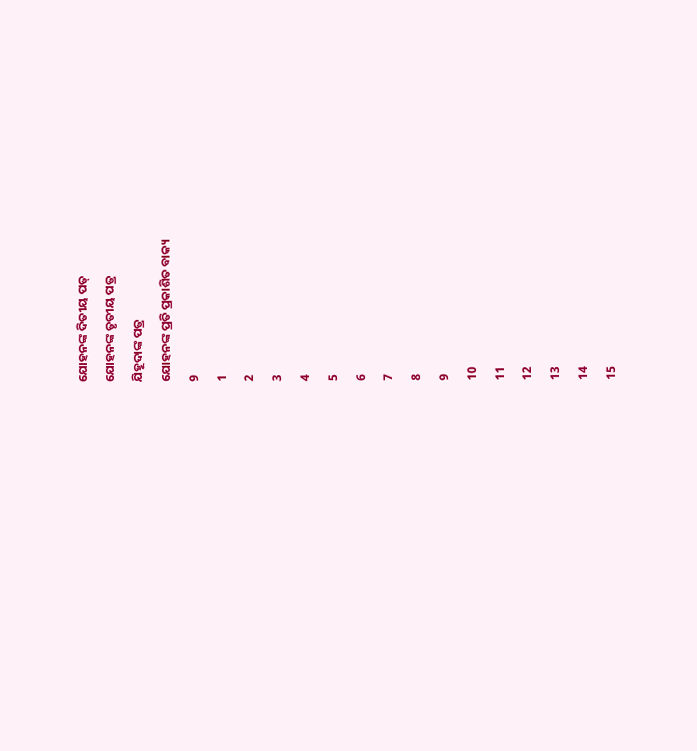ଯୋହନଙ୍କ ଦିତୀୟ ପତ୍
ଯୋହନଙ୍କ ତୃତୀୟ ପତ୍ର
ଯିହୂଦାଙ୍କ ପତ୍ର
ଯୋହନଙ୍କ ପ୍ରତି ପ୍ରକାଶିତ ବାକ୍ୟ
9
1
2
3
4
5
6
7
8
9
10
11
12
13
14
15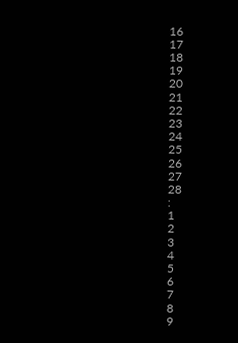16
17
18
19
20
21
22
23
24
25
26
27
28
:
1
2
3
4
5
6
7
8
9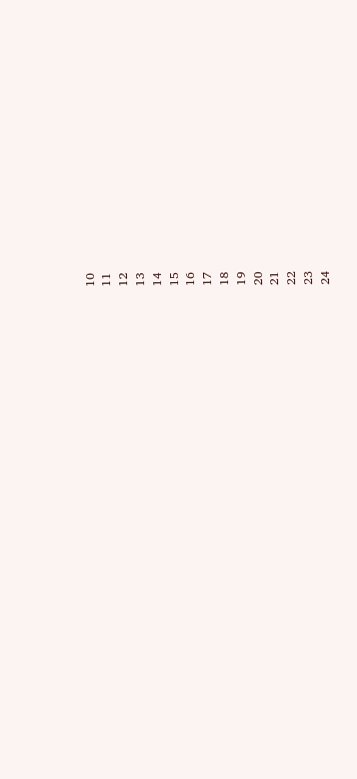10
11
12
13
14
15
16
17
18
19
20
21
22
23
24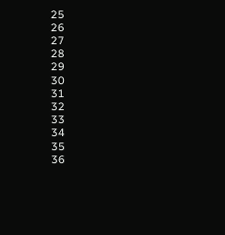25
26
27
28
29
30
31
32
33
34
35
36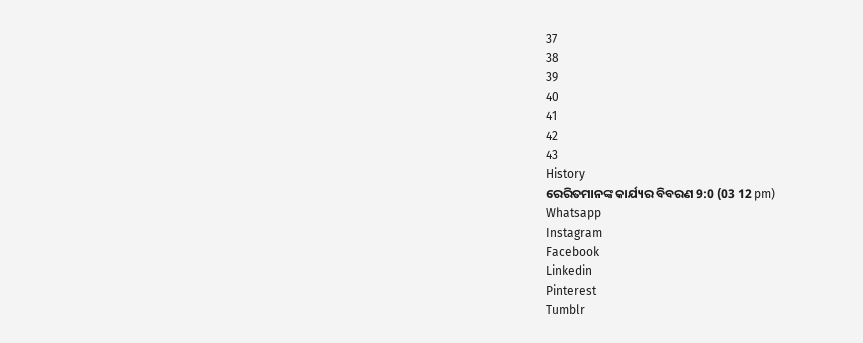37
38
39
40
41
42
43
History
ରେରିତମାନଙ୍କ କାର୍ଯ୍ୟର ବିବରଣ 9:0 (03 12 pm)
Whatsapp
Instagram
Facebook
Linkedin
Pinterest
Tumblr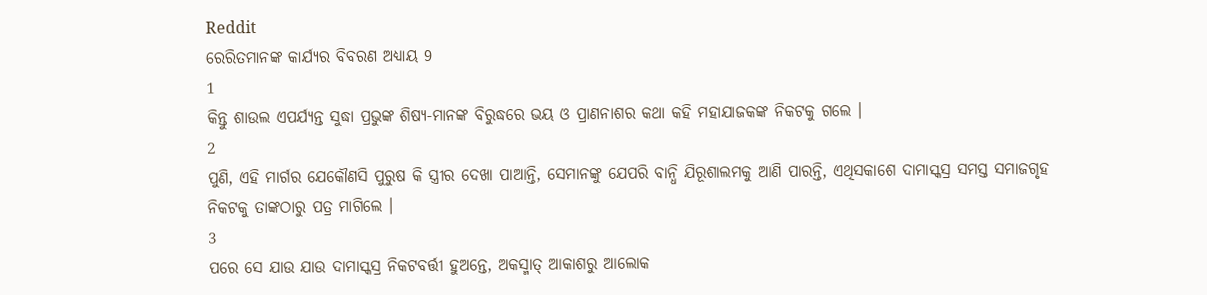Reddit
ରେରିତମାନଙ୍କ କାର୍ଯ୍ୟର ବିବରଣ ଅଧ୍ୟାୟ 9
1
କିନ୍ତୁ ଶାଉଲ ଏପର୍ଯ୍ୟନ୍ତ ସୁଦ୍ଧା ପ୍ରଭୁଙ୍କ ଶିଷ୍ୟ-ମାନଙ୍କ ବିରୁଦ୍ଧରେ ଭୟ ଓ ପ୍ରାଣନାଶର କଥା କହି ମହାଯାଜକଙ୍କ ନିକଟକୁ ଗଲେ ।
2
ପୁଣି, ଏହି ମାର୍ଗର ଯେକୌଣସି ପୁରୁଷ କି ସ୍ତ୍ରୀର ଦେଖା ପାଆନ୍ତି, ସେମାନଙ୍କୁ ଯେପରି ବାନ୍ଧି ଯିରୂଶାଲମକୁ ଆଣି ପାରନ୍ତି, ଏଥିସକାଶେ ଦାମାସ୍କସ୍ର ସମସ୍ତ ସମାଜଗୃହ ନିକଟକୁ ତାଙ୍କଠାରୁ ପତ୍ର ମାଗିଲେ ।
3
ପରେ ସେ ଯାଉ ଯାଉ ଦାମାସ୍କସ୍ର ନିକଟବର୍ତ୍ତୀ ହୁଅନ୍ତେ, ଅକସ୍ମାତ୍ ଆକାଶରୁ ଆଲୋକ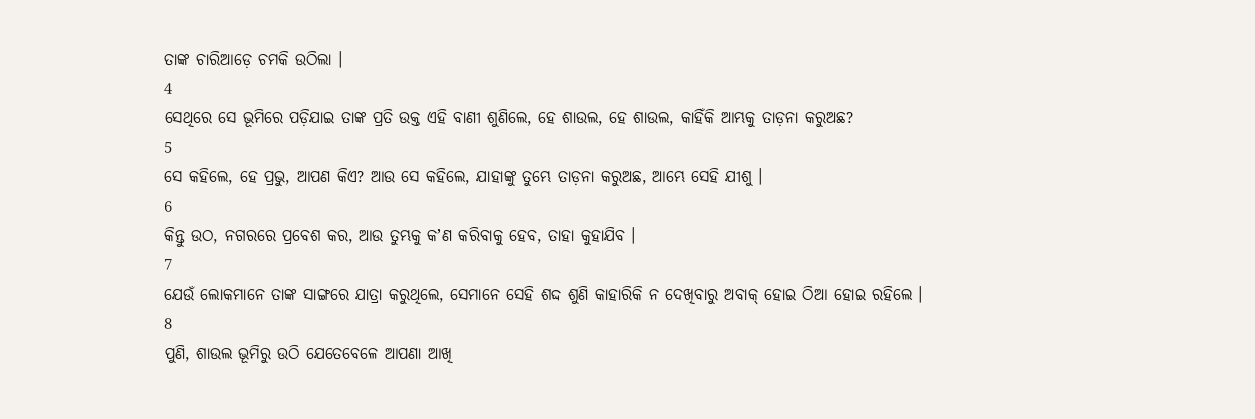ତାଙ୍କ ଚାରିଆଡ଼େ ଚମକି ଉଠିଲା ।
4
ସେଥିରେ ସେ ଭୂମିରେ ପଡ଼ିଯାଇ ତାଙ୍କ ପ୍ରତି ଉକ୍ତ ଏହି ବାଣୀ ଶୁଣିଲେ, ହେ ଶାଉଲ, ହେ ଶାଉଲ, କାହିଁକି ଆମ୍ଭକୁ ତାଡ଼ନା କରୁଅଛ?
5
ସେ କହିଲେ, ହେ ପ୍ରଭୁ, ଆପଣ କିଏ? ଆଉ ସେ କହିଲେ, ଯାହାଙ୍କୁ ତୁମ୍ଭେ ତାଡ଼ନା କରୁଅଛ, ଆମ୍ଭେ ସେହି ଯୀଶୁ ।
6
କିନ୍ତୁ ଉଠ, ନଗରରେ ପ୍ରବେଶ କର, ଆଉ ତୁମ୍ଭକୁ କʼଣ କରିବାକୁ ହେବ, ତାହା କୁହାଯିବ ।
7
ଯେଉଁ ଲୋକମାନେ ତାଙ୍କ ସାଙ୍ଗରେ ଯାତ୍ରା କରୁଥିଲେ, ସେମାନେ ସେହି ଶଦ୍ଦ ଶୁଣି କାହାରିକି ନ ଦେଖିବାରୁ ଅବାକ୍ ହୋଇ ଠିଆ ହୋଇ ରହିଲେ ।
8
ପୁଣି, ଶାଉଲ ଭୂମିରୁ ଉଠି ଯେତେବେଳେ ଆପଣା ଆଖି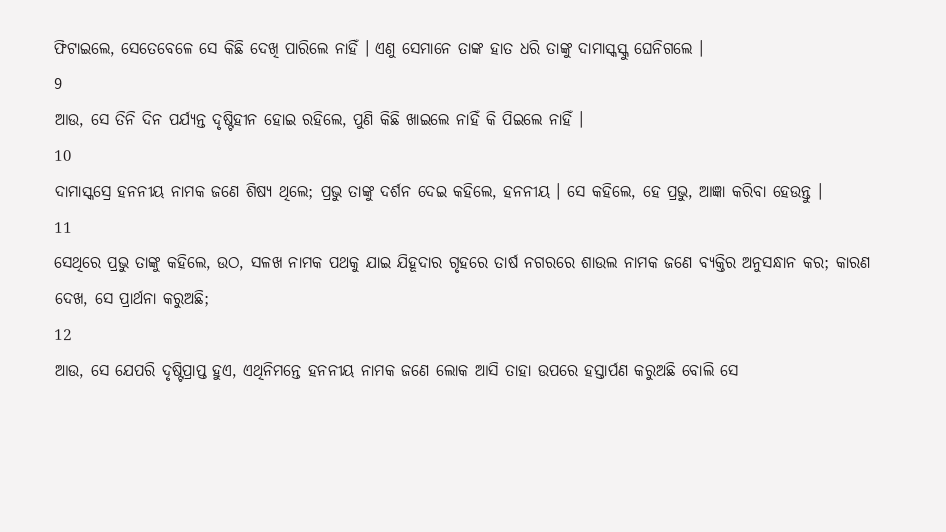ଫିଟାଇଲେ, ସେତେବେଳେ ସେ କିଛି ଦେଖି ପାରିଲେ ନାହିଁ । ଏଣୁ ସେମାନେ ତାଙ୍କ ହାତ ଧରି ତାଙ୍କୁ ଦାମାସ୍କସ୍କୁ ଘେନିଗଲେ ।
9
ଆଉ, ସେ ତିନି ଦିନ ପର୍ଯ୍ୟନ୍ତ ଦୃଷ୍ଟିହୀନ ହୋଇ ରହିଲେ, ପୁଣି କିଛି ଖାଇଲେ ନାହିଁ କି ପିଇଲେ ନାହିଁ ।
10
ଦାମାସ୍କସ୍ରେ ହନନୀୟ ନାମକ ଜଣେ ଶିଷ୍ୟ ଥିଲେ; ପ୍ରଭୁ ତାଙ୍କୁ ଦର୍ଶନ ଦେଇ କହିଲେ, ହନନୀୟ । ସେ କହିଲେ, ହେ ପ୍ରଭୁ, ଆଜ୍ଞା କରିବା ହେଉନ୍ତୁ ।
11
ସେଥିରେ ପ୍ରଭୁ ତାଙ୍କୁ କହିଲେ, ଉଠ, ସଳଖ ନାମକ ପଥକୁ ଯାଇ ଯିହୂଦାର ଗୃହରେ ତାର୍ଷ ନଗରରେ ଶାଉଲ ନାମକ ଜଣେ ବ୍ୟକ୍ତିର ଅନୁସନ୍ଧାନ କର; କାରଣ ଦେଖ, ସେ ପ୍ରାର୍ଥନା କରୁଅଛି;
12
ଆଉ, ସେ ଯେପରି ଦୃଷ୍ଟିପ୍ରାପ୍ତ ହୁଏ, ଏଥିନିମନ୍ତେ ହନନୀୟ ନାମକ ଜଣେ ଲୋକ ଆସି ତାହା ଉପରେ ହସ୍ତାର୍ପଣ କରୁଅଛି ବୋଲି ସେ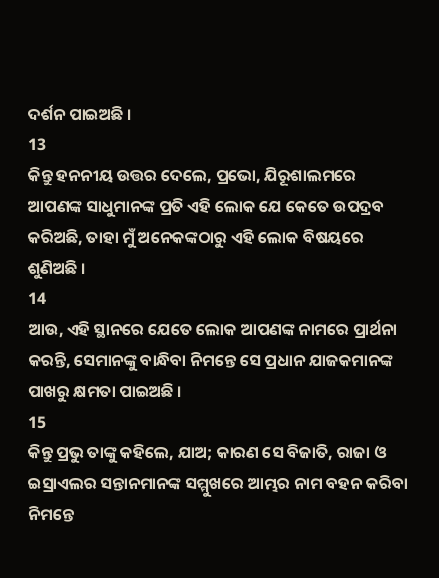ଦର୍ଶନ ପାଇଅଛି ।
13
କିନ୍ତୁ ହନନୀୟ ଉତ୍ତର ଦେଲେ, ପ୍ରଭୋ, ଯିରୂଶାଲମରେ ଆପଣଙ୍କ ସାଧୁମାନଙ୍କ ପ୍ରତି ଏହି ଲୋକ ଯେ କେତେ ଉପଦ୍ରବ କରିଅଛି, ତାହା ମୁଁ ଅନେକଙ୍କଠାରୁ ଏହି ଲୋକ ବିଷୟରେ ଶୁଣିଅଛି ।
14
ଆଉ, ଏହି ସ୍ଥାନରେ ଯେତେ ଲୋକ ଆପଣଙ୍କ ନାମରେ ପ୍ରାର୍ଥନା କରନ୍ତି, ସେମାନଙ୍କୁ ବାନ୍ଧିବା ନିମନ୍ତେ ସେ ପ୍ରଧାନ ଯାଜକମାନଙ୍କ ପାଖରୁ କ୍ଷମତା ପାଇଅଛି ।
15
କିନ୍ତୁ ପ୍ରଭୁ ତାଙ୍କୁ କହିଲେ, ଯାଅ; କାରଣ ସେ ବିଜାତି, ରାଜା ଓ ଇସ୍ରାଏଲର ସନ୍ତାନମାନଙ୍କ ସମ୍ମୁଖରେ ଆମ୍ଭର ନାମ ବହନ କରିବା ନିମନ୍ତେ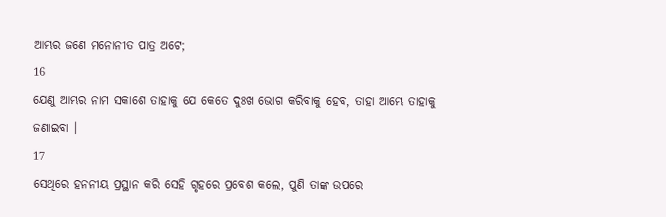ଆମ୍ଭର ଜଣେ ମନୋନୀତ ପାତ୍ର ଅଟେ;
16
ଯେଣୁ ଆମ୍ଭର ନାମ ସକାଶେ ତାହାକୁ ଯେ କେତେ ଦୁଃଖ ଭୋଗ କରିବାକୁ ହେବ, ତାହା ଆମ୍ଭେ ତାହାକୁ ଜଣାଇବା ।
17
ସେଥିରେ ହନନୀୟ ପ୍ରସ୍ଥାନ କରି ସେହି ଗୃହରେ ପ୍ରବେଶ କଲେ, ପୁଣି ତାଙ୍କ ଉପରେ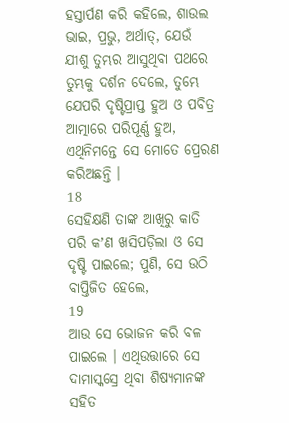ହସ୍ତାର୍ପଣ କରି କହିଲେ, ଶାଉଲ ଭାଇ, ପ୍ରଭୁ, ଅର୍ଥାତ୍, ଯେଉଁ ଯୀଶୁ ତୁମ୍ଭର ଆସୁଥିବା ପଥରେ ତୁମ୍ଭକୁ ଦର୍ଶନ ଦେଲେ, ତୁମ୍ଭେ ଯେପରି ଦୃଷ୍ଟିପ୍ରାପ୍ତ ହୁଅ ଓ ପବିତ୍ର ଆତ୍ମାରେ ପରିପୂର୍ଣ୍ଣ ହୁଅ, ଏଥିନିମନ୍ତେ ସେ ମୋତେ ପ୍ରେରଣ କରିଅଛନ୍ତି ।
18
ସେହିକ୍ଷଣି ତାଙ୍କ ଆଖିରୁ କାତି ପରି କʼଣ ଖସିପଡ଼ିଲା ଓ ସେ ଦୃଷ୍ଟି ପାଇଲେ; ପୁଣି, ସେ ଉଠି ବାପ୍ତିଜିତ ହେଲେ,
19
ଆଉ ସେ ଭୋଜନ କରି ବଳ ପାଇଲେ । ଏଥିଉତ୍ତାରେ ସେ ଦାମାସ୍କସ୍ରେ ଥିବା ଶିଷ୍ୟମାନଙ୍କ ସହିତ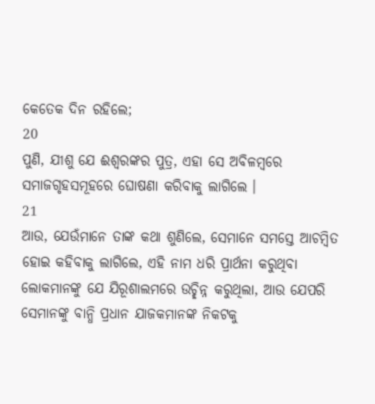କେତେକ ଦିନ ରହିଲେ;
20
ପୁଣି, ଯୀଶୁ ଯେ ଈଶ୍ଵରଙ୍କର ପୁତ୍ର, ଏହା ସେ ଅବିଳମ୍ଵରେ ସମାଜଗୃହସମୂହରେ ଘୋଷଣା କରିବାକୁ ଲାଗିଲେ ।
21
ଆଉ, ଯେଉଁମାନେ ତାଙ୍କ କଥା ଶୁଣିଲେ, ସେମାନେ ସମସ୍ତେ ଆଚମ୍ଵିତ ହୋଇ କହିବାକୁ ଲାଗିଲେ, ଏହି ନାମ ଧରି ପ୍ରାର୍ଥନା କରୁଥିବା ଲୋକମାନଙ୍କୁ ଯେ ଯିରୂଶାଲମରେ ଉଚ୍ଛିନ୍ନ କରୁଥିଲା, ଆଉ ଯେପରି ସେମାନଙ୍କୁ ବାନ୍ଧି ପ୍ରଧାନ ଯାଜକମାନଙ୍କ ନିକଟକୁ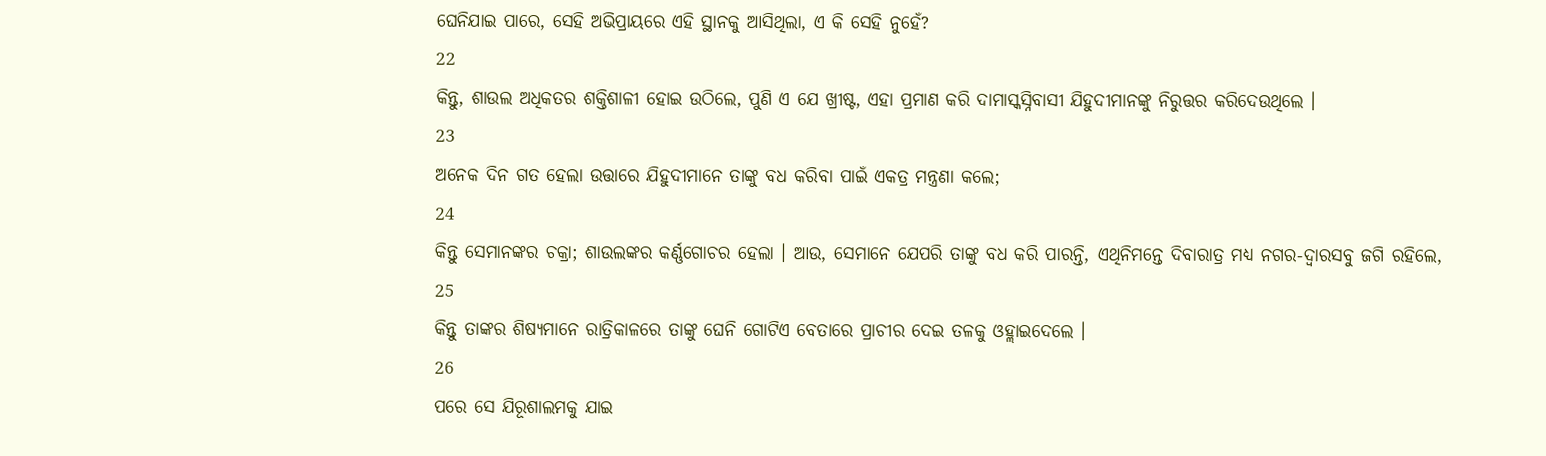ଘେନିଯାଇ ପାରେ, ସେହି ଅଭିପ୍ରାୟରେ ଏହି ସ୍ଥାନକୁ ଆସିଥିଲା, ଏ କି ସେହି ନୁହେଁ?
22
କିନ୍ତୁ, ଶାଉଲ ଅଧିକତର ଶକ୍ତିଶାଳୀ ହୋଇ ଉଠିଲେ, ପୁଣି ଏ ଯେ ଖ୍ରୀଷ୍ଟ, ଏହା ପ୍ରମାଣ କରି ଦାମାସ୍କସ୍ନିବାସୀ ଯିହୁଦୀମାନଙ୍କୁ ନିରୁତ୍ତର କରିଦେଉଥିଲେ ।
23
ଅନେକ ଦିନ ଗତ ହେଲା ଉତ୍ତାରେ ଯିହୁଦୀମାନେ ତାଙ୍କୁ ବଧ କରିବା ପାଇଁ ଏକତ୍ର ମନ୍ତ୍ରଣା କଲେ;
24
କିନ୍ତୁ ସେମାନଙ୍କର ଚକ୍ରା; ଶାଉଲଙ୍କର କର୍ଣ୍ଣଗୋଚର ହେଲା । ଆଉ, ସେମାନେ ଯେପରି ତାଙ୍କୁ ବଧ କରି ପାରନ୍ତି, ଏଥିନିମନ୍ତେ ଦିବାରାତ୍ର ମଧ୍ୟ ନଗର-ଦ୍ଵାରସବୁ ଜଗି ରହିଲେ,
25
କିନ୍ତୁ ତାଙ୍କର ଶିଷ୍ୟମାନେ ରାତ୍ରିକାଳରେ ତାଙ୍କୁ ଘେନି ଗୋଟିଏ ବେତାରେ ପ୍ରାଚୀର ଦେଇ ତଳକୁ ଓହ୍ଲାଇଦେଲେ ।
26
ପରେ ସେ ଯିରୂଶାଲମକୁ ଯାଇ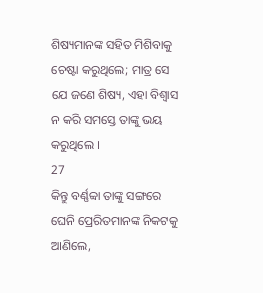ଶିଷ୍ୟମାନଙ୍କ ସହିତ ମିଶିବାକୁ ଚେଷ୍ଟା କରୁଥିଲେ; ମାତ୍ର ସେ ଯେ ଜଣେ ଶିଷ୍ୟ, ଏହା ବିଶ୍ଵାସ ନ କରି ସମସ୍ତେ ତାଙ୍କୁ ଭୟ କରୁଥିଲେ ।
27
କିନ୍ତୁ ବର୍ଣ୍ଣବ୍ବା ତାଙ୍କୁ ସଙ୍ଗରେ ଘେନି ପ୍ରେରିତମାନଙ୍କ ନିକଟକୁ ଆଣିଲେ,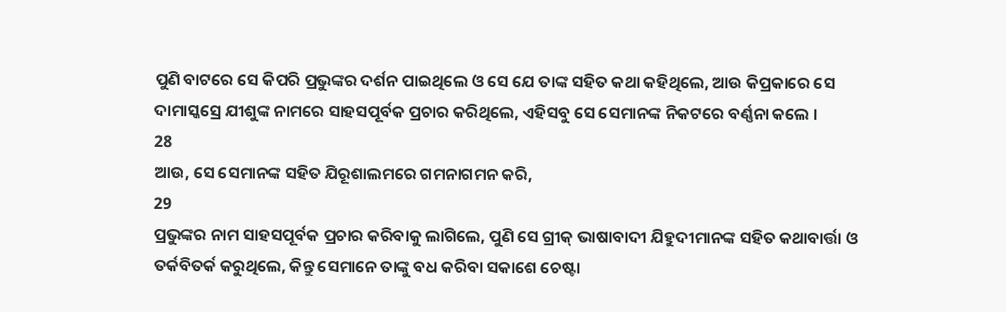ପୁଣି ବାଟରେ ସେ କିପରି ପ୍ରଭୁଙ୍କର ଦର୍ଶନ ପାଇଥିଲେ ଓ ସେ ଯେ ତାଙ୍କ ସହିତ କଥା କହିଥିଲେ, ଆଉ କିପ୍ରକାରେ ସେ ଦାମାସ୍କସ୍ରେ ଯୀଶୁଙ୍କ ନାମରେ ସାହସପୂର୍ବକ ପ୍ରଚାର କରିଥିଲେ, ଏହିସବୁ ସେ ସେମାନଙ୍କ ନିକଟରେ ବର୍ଣ୍ଣନା କଲେ ।
28
ଆଉ, ସେ ସେମାନଙ୍କ ସହିତ ଯିରୂଶାଲମରେ ଗମନାଗମନ କରି,
29
ପ୍ରଭୁଙ୍କର ନାମ ସାହସପୂର୍ବକ ପ୍ରଚାର କରିବାକୁ ଲାଗିଲେ, ପୁଣି ସେ ଗ୍ରୀକ୍ ଭାଷାବାଦୀ ଯିହୁଦୀମାନଙ୍କ ସହିତ କଥାବାର୍ତ୍ତା ଓ ତର୍କବିତର୍କ କରୁଥିଲେ, କିନ୍ତୁ ସେମାନେ ତାଙ୍କୁ ବଧ କରିବା ସକାଶେ ଚେଷ୍ଟା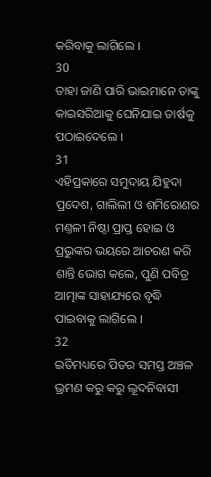କରିବାକୁ ଲାଗିଲେ ।
30
ତାହା ଜାଣି ପାରି ଭାଇମାନେ ତାଙ୍କୁ କାଇସରିଆକୁ ଘେନିଯାଇ ତାର୍ଷକୁ ପଠାଇଦେଲେ ।
31
ଏହିପ୍ରକାରେ ସମୁଦାୟ ଯିହୁଦା ପ୍ରଦେଶ, ଗାଲିଲୀ ଓ ଶମିରୋଣର ମଣ୍ତଳୀ ନିଷ୍ଠା ପ୍ରାପ୍ତ ହୋଇ ଓ ପ୍ରଭୁଙ୍କର ଭୟରେ ଆଚରଣ କରି ଶାନ୍ତି ଭୋଗ କଲେ, ପୁଣି ପବିତ୍ର ଆତ୍ମାଙ୍କ ସାହାଯ୍ୟରେ ବୃଦ୍ଧି ପାଇବାକୁ ଲାଗିଲେ ।
32
ଇତିମଧ୍ୟରେ ପିତର ସମସ୍ତ ଅଞ୍ଚଳ ଭ୍ରମଣ କରୁ କରୁ ଲୂଦନିବାସୀ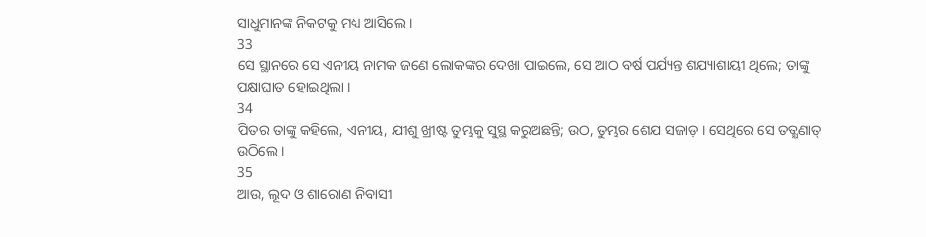ସାଧୁମାନଙ୍କ ନିକଟକୁ ମଧ୍ୟ ଆସିଲେ ।
33
ସେ ସ୍ଥାନରେ ସେ ଏନୀୟ ନାମକ ଜଣେ ଲୋକଙ୍କର ଦେଖା ପାଇଲେ, ସେ ଆଠ ବର୍ଷ ପର୍ଯ୍ୟନ୍ତ ଶଯ୍ୟାଶାୟୀ ଥିଲେ; ତାଙ୍କୁ ପକ୍ଷାଘାତ ହୋଇଥିଲା ।
34
ପିତର ତାଙ୍କୁ କହିଲେ, ଏନୀୟ, ଯୀଶୁ ଖ୍ରୀଷ୍ଟ ତୁମ୍ଭକୁ ସୁସ୍ଥ କରୁଅଛନ୍ତି; ଉଠ, ତୁମ୍ଭର ଶେଯ ସଜାଡ଼ । ସେଥିରେ ସେ ତତ୍କ୍ଷଣାତ୍ ଉଠିଲେ ।
35
ଆଉ, ଲୂଦ ଓ ଶାରୋଣ ନିବାସୀ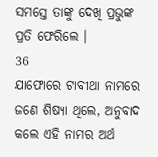ସମସ୍ତେ ତାଙ୍କୁ ଦେଖି ପ୍ରଭୁଙ୍କ ପ୍ରତି ଫେରିଲେ ।
36
ଯାଫୋରେ ଟାବୀଥା ନାମରେ ଜଣେ ଶିଷ୍ୟା ଥିଲେ, ଅନୁବାଦ କଲେ ଏହି ନାମର ଅର୍ଥ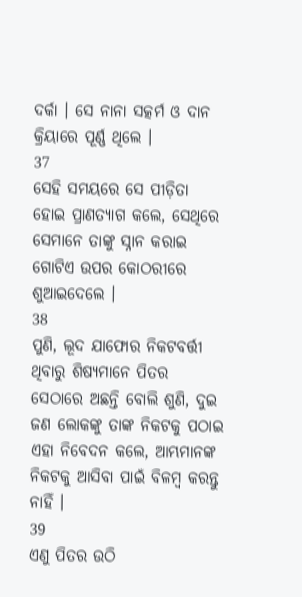ଦର୍କା । ସେ ନାନା ସତ୍କର୍ମ ଓ ଦାନ କ୍ରିୟାରେ ପୂର୍ଣ୍ଣ ଥିଲେ ।
37
ସେହି ସମୟରେ ସେ ପୀଡ଼ିତା ହୋଇ ପ୍ରାଣତ୍ୟାଗ କଲେ, ସେଥିରେ ସେମାନେ ତାଙ୍କୁ ସ୍ନାନ କରାଇ ଗୋଟିଏ ଉପର କୋଠରୀରେ ଶୁଆଇଦେଲେ ।
38
ପୁଣି, ଲୂଦ ଯାଫୋର ନିକଟବର୍ତ୍ତୀ ଥିବାରୁ ଶିଷ୍ୟମାନେ ପିତର ସେଠାରେ ଅଛନ୍ତି ବୋଲି ଶୁଣି, ଦୁଇ ଜଣ ଲୋକଙ୍କୁ ତାଙ୍କ ନିକଟକୁ ପଠାଇ ଏହା ନିବେଦନ କଲେ, ଆମ୍ଭମାନଙ୍କ ନିକଟକୁ ଆସିବା ପାଇଁ ବିଳମ୍ଵ କରନ୍ତୁ ନାହିଁ ।
39
ଏଣୁ ପିତର ଉଠି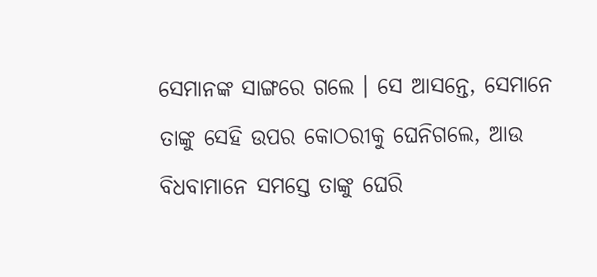ସେମାନଙ୍କ ସାଙ୍ଗରେ ଗଲେ । ସେ ଆସନ୍ତେ, ସେମାନେ ତାଙ୍କୁ ସେହି ଉପର କୋଠରୀକୁ ଘେନିଗଲେ, ଆଉ ବିଧବାମାନେ ସମସ୍ତେ ତାଙ୍କୁ ଘେରି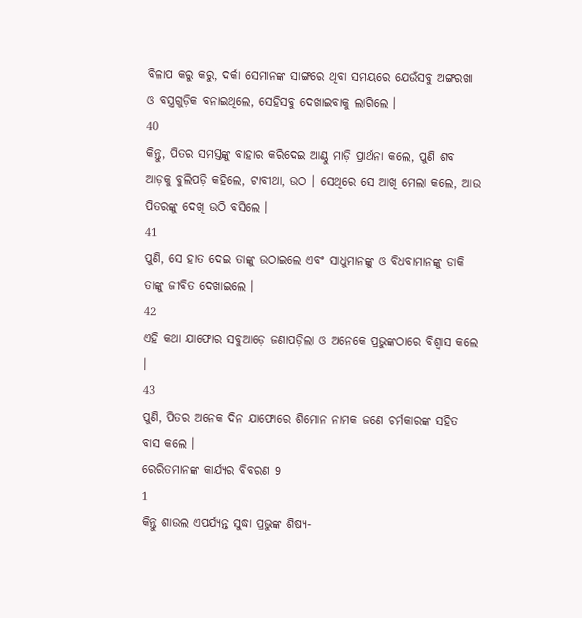ବିଳାପ କରୁ କରୁ, ଦର୍କା ସେମାନଙ୍କ ସାଙ୍ଗରେ ଥିବା ସମୟରେ ଯେଉଁସବୁ ଅଙ୍ଗରଖା ଓ ବସ୍ତ୍ରଗୁଡ଼ିକ ବନାଇଥିଲେ, ସେହିସବୁ ଦେଖାଇବାକୁ ଲାଗିଲେ ।
40
କିନ୍ତୁ, ପିତର ସମସ୍ତଙ୍କୁ ବାହାର କରିଦେଇ ଆଣ୍ଠୁ ମାଡ଼ି ପ୍ରାର୍ଥନା କଲେ, ପୁଣି ଶବ ଆଡ଼କୁ ବୁଲିପଡ଼ି କହିଲେ, ଟାବୀଥା, ଉଠ । ସେଥିରେ ସେ ଆଖି ମେଲା କଲେ, ଆଉ ପିତରଙ୍କୁ ଦେଖି ଉଠି ବସିଲେ ।
41
ପୁଣି, ସେ ହାତ ଦେଇ ତାଙ୍କୁ ଉଠାଇଲେ ଏବଂ ସାଧୁମାନଙ୍କୁ ଓ ବିଧବାମାନଙ୍କୁ ଡାକି ତାଙ୍କୁ ଜୀବିତ ଦେଖାଇଲେ ।
42
ଏହି କଥା ଯାଫୋର ସବୁଆଡ଼େ ଜଣାପଡ଼ିଲା ଓ ଅନେକେ ପ୍ରଭୁଙ୍କଠାରେ ବିଶ୍ଵାସ କଲେ ।
43
ପୁଣି, ପିତର ଅନେକ ଦିନ ଯାଫୋରେ ଶିମୋନ ନାମକ ଜଣେ ଚର୍ମକାରଙ୍କ ସହିତ ବାସ କଲେ ।
ରେରିତମାନଙ୍କ କାର୍ଯ୍ୟର ବିବରଣ 9
1
କିନ୍ତୁ ଶାଉଲ ଏପର୍ଯ୍ୟନ୍ତ ସୁଦ୍ଧା ପ୍ରଭୁଙ୍କ ଶିଷ୍ୟ-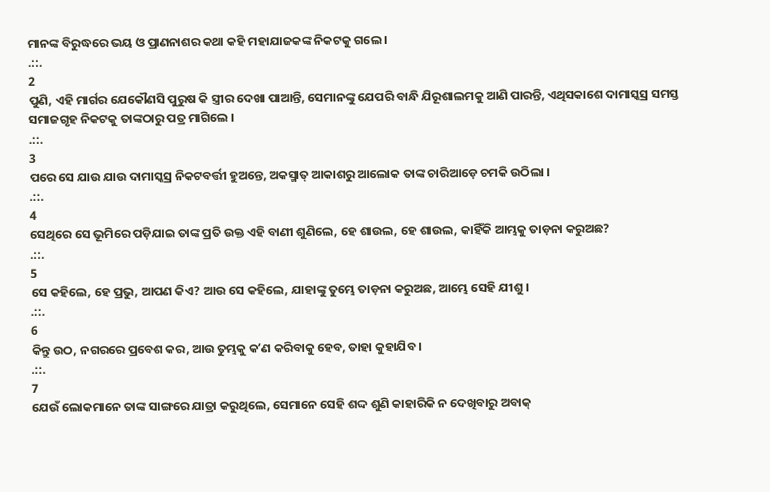ମାନଙ୍କ ବିରୁଦ୍ଧରେ ଭୟ ଓ ପ୍ରାଣନାଶର କଥା କହି ମହାଯାଜକଙ୍କ ନିକଟକୁ ଗଲେ ।
.::.
2
ପୁଣି, ଏହି ମାର୍ଗର ଯେକୌଣସି ପୁରୁଷ କି ସ୍ତ୍ରୀର ଦେଖା ପାଆନ୍ତି, ସେମାନଙ୍କୁ ଯେପରି ବାନ୍ଧି ଯିରୂଶାଲମକୁ ଆଣି ପାରନ୍ତି, ଏଥିସକାଶେ ଦାମାସ୍କସ୍ର ସମସ୍ତ ସମାଜଗୃହ ନିକଟକୁ ତାଙ୍କଠାରୁ ପତ୍ର ମାଗିଲେ ।
.::.
3
ପରେ ସେ ଯାଉ ଯାଉ ଦାମାସ୍କସ୍ର ନିକଟବର୍ତ୍ତୀ ହୁଅନ୍ତେ, ଅକସ୍ମାତ୍ ଆକାଶରୁ ଆଲୋକ ତାଙ୍କ ଚାରିଆଡ଼େ ଚମକି ଉଠିଲା ।
.::.
4
ସେଥିରେ ସେ ଭୂମିରେ ପଡ଼ିଯାଇ ତାଙ୍କ ପ୍ରତି ଉକ୍ତ ଏହି ବାଣୀ ଶୁଣିଲେ, ହେ ଶାଉଲ, ହେ ଶାଉଲ, କାହିଁକି ଆମ୍ଭକୁ ତାଡ଼ନା କରୁଅଛ?
.::.
5
ସେ କହିଲେ, ହେ ପ୍ରଭୁ, ଆପଣ କିଏ? ଆଉ ସେ କହିଲେ, ଯାହାଙ୍କୁ ତୁମ୍ଭେ ତାଡ଼ନା କରୁଅଛ, ଆମ୍ଭେ ସେହି ଯୀଶୁ ।
.::.
6
କିନ୍ତୁ ଉଠ, ନଗରରେ ପ୍ରବେଶ କର, ଆଉ ତୁମ୍ଭକୁ କʼଣ କରିବାକୁ ହେବ, ତାହା କୁହାଯିବ ।
.::.
7
ଯେଉଁ ଲୋକମାନେ ତାଙ୍କ ସାଙ୍ଗରେ ଯାତ୍ରା କରୁଥିଲେ, ସେମାନେ ସେହି ଶଦ୍ଦ ଶୁଣି କାହାରିକି ନ ଦେଖିବାରୁ ଅବାକ୍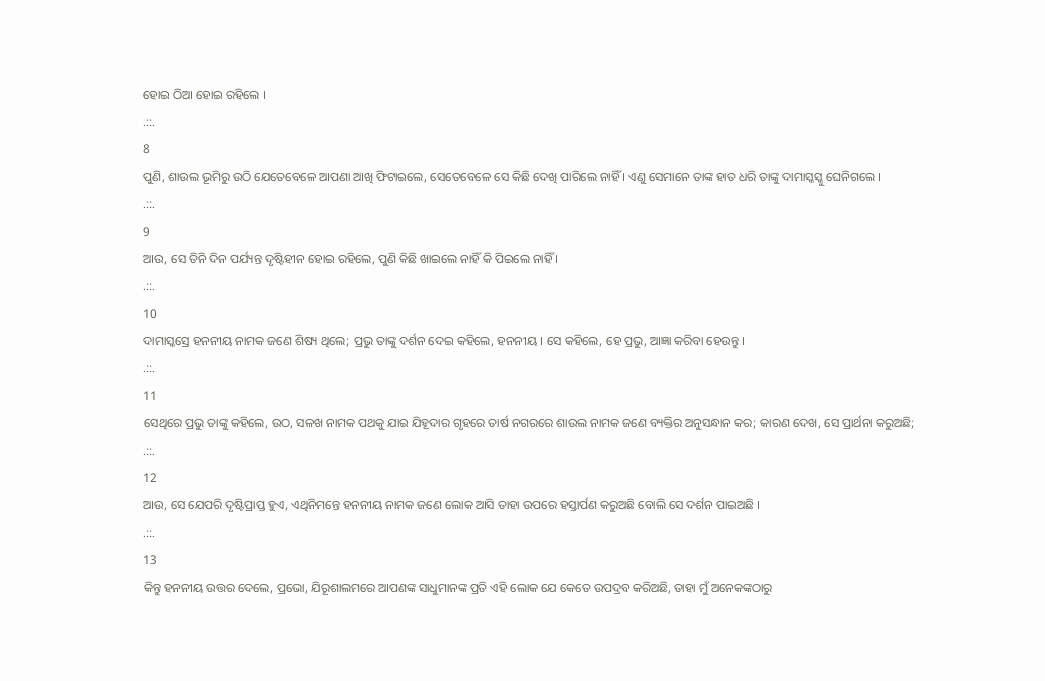ହୋଇ ଠିଆ ହୋଇ ରହିଲେ ।
.::.
8
ପୁଣି, ଶାଉଲ ଭୂମିରୁ ଉଠି ଯେତେବେଳେ ଆପଣା ଆଖି ଫିଟାଇଲେ, ସେତେବେଳେ ସେ କିଛି ଦେଖି ପାରିଲେ ନାହିଁ । ଏଣୁ ସେମାନେ ତାଙ୍କ ହାତ ଧରି ତାଙ୍କୁ ଦାମାସ୍କସ୍କୁ ଘେନିଗଲେ ।
.::.
9
ଆଉ, ସେ ତିନି ଦିନ ପର୍ଯ୍ୟନ୍ତ ଦୃଷ୍ଟିହୀନ ହୋଇ ରହିଲେ, ପୁଣି କିଛି ଖାଇଲେ ନାହିଁ କି ପିଇଲେ ନାହିଁ ।
.::.
10
ଦାମାସ୍କସ୍ରେ ହନନୀୟ ନାମକ ଜଣେ ଶିଷ୍ୟ ଥିଲେ; ପ୍ରଭୁ ତାଙ୍କୁ ଦର୍ଶନ ଦେଇ କହିଲେ, ହନନୀୟ । ସେ କହିଲେ, ହେ ପ୍ରଭୁ, ଆଜ୍ଞା କରିବା ହେଉନ୍ତୁ ।
.::.
11
ସେଥିରେ ପ୍ରଭୁ ତାଙ୍କୁ କହିଲେ, ଉଠ, ସଳଖ ନାମକ ପଥକୁ ଯାଇ ଯିହୂଦାର ଗୃହରେ ତାର୍ଷ ନଗରରେ ଶାଉଲ ନାମକ ଜଣେ ବ୍ୟକ୍ତିର ଅନୁସନ୍ଧାନ କର; କାରଣ ଦେଖ, ସେ ପ୍ରାର୍ଥନା କରୁଅଛି;
.::.
12
ଆଉ, ସେ ଯେପରି ଦୃଷ୍ଟିପ୍ରାପ୍ତ ହୁଏ, ଏଥିନିମନ୍ତେ ହନନୀୟ ନାମକ ଜଣେ ଲୋକ ଆସି ତାହା ଉପରେ ହସ୍ତାର୍ପଣ କରୁଅଛି ବୋଲି ସେ ଦର୍ଶନ ପାଇଅଛି ।
.::.
13
କିନ୍ତୁ ହନନୀୟ ଉତ୍ତର ଦେଲେ, ପ୍ରଭୋ, ଯିରୂଶାଲମରେ ଆପଣଙ୍କ ସାଧୁମାନଙ୍କ ପ୍ରତି ଏହି ଲୋକ ଯେ କେତେ ଉପଦ୍ରବ କରିଅଛି, ତାହା ମୁଁ ଅନେକଙ୍କଠାରୁ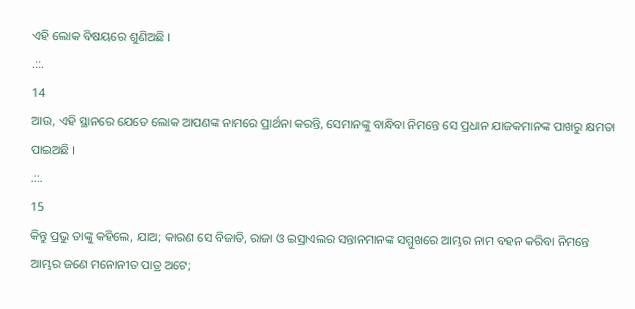ଏହି ଲୋକ ବିଷୟରେ ଶୁଣିଅଛି ।
.::.
14
ଆଉ, ଏହି ସ୍ଥାନରେ ଯେତେ ଲୋକ ଆପଣଙ୍କ ନାମରେ ପ୍ରାର୍ଥନା କରନ୍ତି, ସେମାନଙ୍କୁ ବାନ୍ଧିବା ନିମନ୍ତେ ସେ ପ୍ରଧାନ ଯାଜକମାନଙ୍କ ପାଖରୁ କ୍ଷମତା ପାଇଅଛି ।
.::.
15
କିନ୍ତୁ ପ୍ରଭୁ ତାଙ୍କୁ କହିଲେ, ଯାଅ; କାରଣ ସେ ବିଜାତି, ରାଜା ଓ ଇସ୍ରାଏଲର ସନ୍ତାନମାନଙ୍କ ସମ୍ମୁଖରେ ଆମ୍ଭର ନାମ ବହନ କରିବା ନିମନ୍ତେ ଆମ୍ଭର ଜଣେ ମନୋନୀତ ପାତ୍ର ଅଟେ;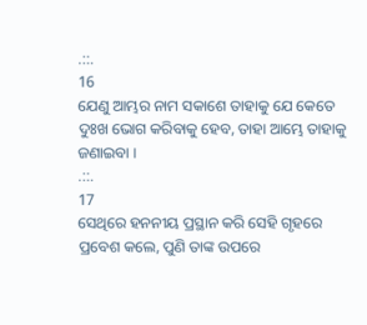.::.
16
ଯେଣୁ ଆମ୍ଭର ନାମ ସକାଶେ ତାହାକୁ ଯେ କେତେ ଦୁଃଖ ଭୋଗ କରିବାକୁ ହେବ, ତାହା ଆମ୍ଭେ ତାହାକୁ ଜଣାଇବା ।
.::.
17
ସେଥିରେ ହନନୀୟ ପ୍ରସ୍ଥାନ କରି ସେହି ଗୃହରେ ପ୍ରବେଶ କଲେ, ପୁଣି ତାଙ୍କ ଉପରେ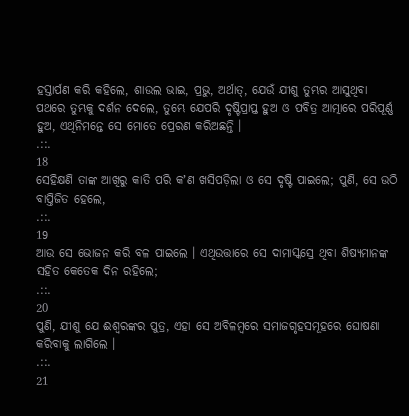ହସ୍ତାର୍ପଣ କରି କହିଲେ, ଶାଉଲ ଭାଇ, ପ୍ରଭୁ, ଅର୍ଥାତ୍, ଯେଉଁ ଯୀଶୁ ତୁମ୍ଭର ଆସୁଥିବା ପଥରେ ତୁମ୍ଭକୁ ଦର୍ଶନ ଦେଲେ, ତୁମ୍ଭେ ଯେପରି ଦୃଷ୍ଟିପ୍ରାପ୍ତ ହୁଅ ଓ ପବିତ୍ର ଆତ୍ମାରେ ପରିପୂର୍ଣ୍ଣ ହୁଅ, ଏଥିନିମନ୍ତେ ସେ ମୋତେ ପ୍ରେରଣ କରିଅଛନ୍ତି ।
.::.
18
ସେହିକ୍ଷଣି ତାଙ୍କ ଆଖିରୁ କାତି ପରି କʼଣ ଖସିପଡ଼ିଲା ଓ ସେ ଦୃଷ୍ଟି ପାଇଲେ; ପୁଣି, ସେ ଉଠି ବାପ୍ତିଜିତ ହେଲେ,
.::.
19
ଆଉ ସେ ଭୋଜନ କରି ବଳ ପାଇଲେ । ଏଥିଉତ୍ତାରେ ସେ ଦାମାସ୍କସ୍ରେ ଥିବା ଶିଷ୍ୟମାନଙ୍କ ସହିତ କେତେକ ଦିନ ରହିଲେ;
.::.
20
ପୁଣି, ଯୀଶୁ ଯେ ଈଶ୍ଵରଙ୍କର ପୁତ୍ର, ଏହା ସେ ଅବିଳମ୍ଵରେ ସମାଜଗୃହସମୂହରେ ଘୋଷଣା କରିବାକୁ ଲାଗିଲେ ।
.::.
21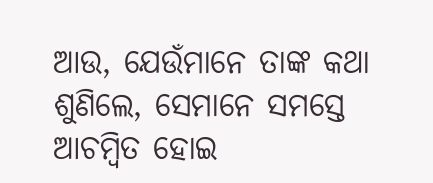ଆଉ, ଯେଉଁମାନେ ତାଙ୍କ କଥା ଶୁଣିଲେ, ସେମାନେ ସମସ୍ତେ ଆଚମ୍ଵିତ ହୋଇ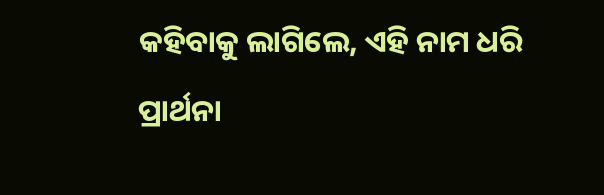କହିବାକୁ ଲାଗିଲେ, ଏହି ନାମ ଧରି ପ୍ରାର୍ଥନା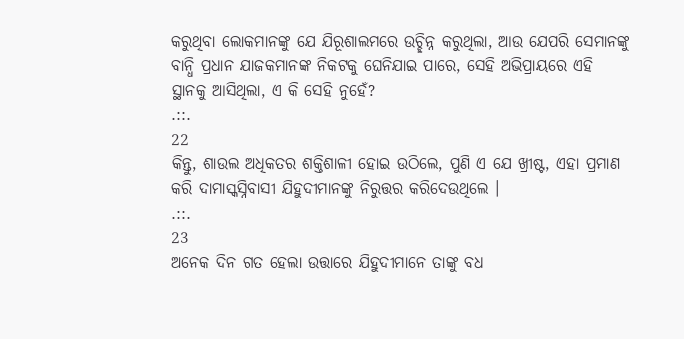କରୁଥିବା ଲୋକମାନଙ୍କୁ ଯେ ଯିରୂଶାଲମରେ ଉଚ୍ଛିନ୍ନ କରୁଥିଲା, ଆଉ ଯେପରି ସେମାନଙ୍କୁ ବାନ୍ଧି ପ୍ରଧାନ ଯାଜକମାନଙ୍କ ନିକଟକୁ ଘେନିଯାଇ ପାରେ, ସେହି ଅଭିପ୍ରାୟରେ ଏହି ସ୍ଥାନକୁ ଆସିଥିଲା, ଏ କି ସେହି ନୁହେଁ?
.::.
22
କିନ୍ତୁ, ଶାଉଲ ଅଧିକତର ଶକ୍ତିଶାଳୀ ହୋଇ ଉଠିଲେ, ପୁଣି ଏ ଯେ ଖ୍ରୀଷ୍ଟ, ଏହା ପ୍ରମାଣ କରି ଦାମାସ୍କସ୍ନିବାସୀ ଯିହୁଦୀମାନଙ୍କୁ ନିରୁତ୍ତର କରିଦେଉଥିଲେ ।
.::.
23
ଅନେକ ଦିନ ଗତ ହେଲା ଉତ୍ତାରେ ଯିହୁଦୀମାନେ ତାଙ୍କୁ ବଧ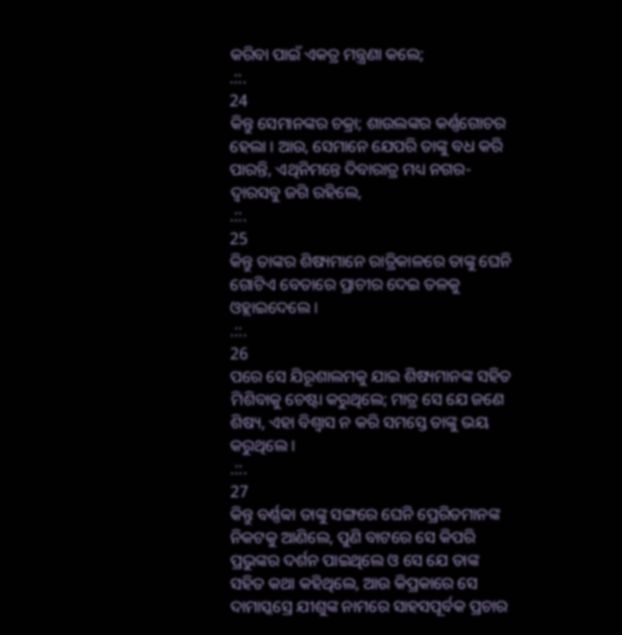କରିବା ପାଇଁ ଏକତ୍ର ମନ୍ତ୍ରଣା କଲେ;
.::.
24
କିନ୍ତୁ ସେମାନଙ୍କର ଚକ୍ରା; ଶାଉଲଙ୍କର କର୍ଣ୍ଣଗୋଚର ହେଲା । ଆଉ, ସେମାନେ ଯେପରି ତାଙ୍କୁ ବଧ କରି ପାରନ୍ତି, ଏଥିନିମନ୍ତେ ଦିବାରାତ୍ର ମଧ୍ୟ ନଗର-ଦ୍ଵାରସବୁ ଜଗି ରହିଲେ,
.::.
25
କିନ୍ତୁ ତାଙ୍କର ଶିଷ୍ୟମାନେ ରାତ୍ରିକାଳରେ ତାଙ୍କୁ ଘେନି ଗୋଟିଏ ବେତାରେ ପ୍ରାଚୀର ଦେଇ ତଳକୁ ଓହ୍ଲାଇଦେଲେ ।
.::.
26
ପରେ ସେ ଯିରୂଶାଲମକୁ ଯାଇ ଶିଷ୍ୟମାନଙ୍କ ସହିତ ମିଶିବାକୁ ଚେଷ୍ଟା କରୁଥିଲେ; ମାତ୍ର ସେ ଯେ ଜଣେ ଶିଷ୍ୟ, ଏହା ବିଶ୍ଵାସ ନ କରି ସମସ୍ତେ ତାଙ୍କୁ ଭୟ କରୁଥିଲେ ।
.::.
27
କିନ୍ତୁ ବର୍ଣ୍ଣବ୍ବା ତାଙ୍କୁ ସଙ୍ଗରେ ଘେନି ପ୍ରେରିତମାନଙ୍କ ନିକଟକୁ ଆଣିଲେ, ପୁଣି ବାଟରେ ସେ କିପରି ପ୍ରଭୁଙ୍କର ଦର୍ଶନ ପାଇଥିଲେ ଓ ସେ ଯେ ତାଙ୍କ ସହିତ କଥା କହିଥିଲେ, ଆଉ କିପ୍ରକାରେ ସେ ଦାମାସ୍କସ୍ରେ ଯୀଶୁଙ୍କ ନାମରେ ସାହସପୂର୍ବକ ପ୍ରଚାର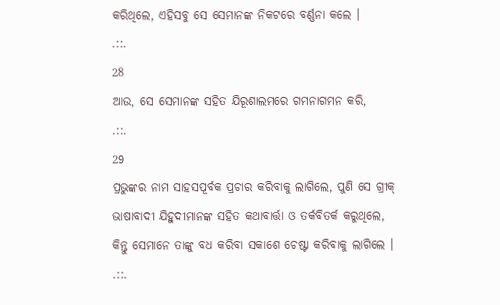କରିଥିଲେ, ଏହିସବୁ ସେ ସେମାନଙ୍କ ନିକଟରେ ବର୍ଣ୍ଣନା କଲେ ।
.::.
28
ଆଉ, ସେ ସେମାନଙ୍କ ସହିତ ଯିରୂଶାଲମରେ ଗମନାଗମନ କରି,
.::.
29
ପ୍ରଭୁଙ୍କର ନାମ ସାହସପୂର୍ବକ ପ୍ରଚାର କରିବାକୁ ଲାଗିଲେ, ପୁଣି ସେ ଗ୍ରୀକ୍ ଭାଷାବାଦୀ ଯିହୁଦୀମାନଙ୍କ ସହିତ କଥାବାର୍ତ୍ତା ଓ ତର୍କବିତର୍କ କରୁଥିଲେ, କିନ୍ତୁ ସେମାନେ ତାଙ୍କୁ ବଧ କରିବା ସକାଶେ ଚେଷ୍ଟା କରିବାକୁ ଲାଗିଲେ ।
.::.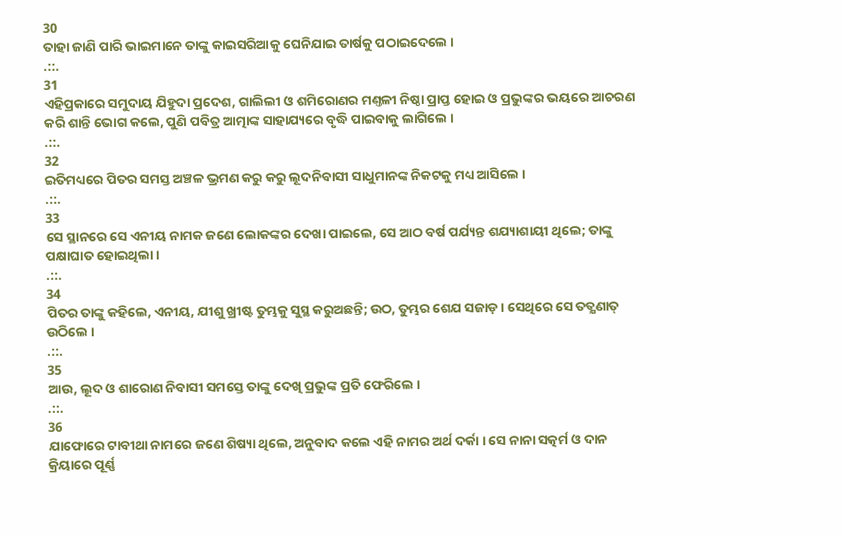30
ତାହା ଜାଣି ପାରି ଭାଇମାନେ ତାଙ୍କୁ କାଇସରିଆକୁ ଘେନିଯାଇ ତାର୍ଷକୁ ପଠାଇଦେଲେ ।
.::.
31
ଏହିପ୍ରକାରେ ସମୁଦାୟ ଯିହୁଦା ପ୍ରଦେଶ, ଗାଲିଲୀ ଓ ଶମିରୋଣର ମଣ୍ତଳୀ ନିଷ୍ଠା ପ୍ରାପ୍ତ ହୋଇ ଓ ପ୍ରଭୁଙ୍କର ଭୟରେ ଆଚରଣ କରି ଶାନ୍ତି ଭୋଗ କଲେ, ପୁଣି ପବିତ୍ର ଆତ୍ମାଙ୍କ ସାହାଯ୍ୟରେ ବୃଦ୍ଧି ପାଇବାକୁ ଲାଗିଲେ ।
.::.
32
ଇତିମଧ୍ୟରେ ପିତର ସମସ୍ତ ଅଞ୍ଚଳ ଭ୍ରମଣ କରୁ କରୁ ଲୂଦନିବାସୀ ସାଧୁମାନଙ୍କ ନିକଟକୁ ମଧ୍ୟ ଆସିଲେ ।
.::.
33
ସେ ସ୍ଥାନରେ ସେ ଏନୀୟ ନାମକ ଜଣେ ଲୋକଙ୍କର ଦେଖା ପାଇଲେ, ସେ ଆଠ ବର୍ଷ ପର୍ଯ୍ୟନ୍ତ ଶଯ୍ୟାଶାୟୀ ଥିଲେ; ତାଙ୍କୁ ପକ୍ଷାଘାତ ହୋଇଥିଲା ।
.::.
34
ପିତର ତାଙ୍କୁ କହିଲେ, ଏନୀୟ, ଯୀଶୁ ଖ୍ରୀଷ୍ଟ ତୁମ୍ଭକୁ ସୁସ୍ଥ କରୁଅଛନ୍ତି; ଉଠ, ତୁମ୍ଭର ଶେଯ ସଜାଡ଼ । ସେଥିରେ ସେ ତତ୍କ୍ଷଣାତ୍ ଉଠିଲେ ।
.::.
35
ଆଉ, ଲୂଦ ଓ ଶାରୋଣ ନିବାସୀ ସମସ୍ତେ ତାଙ୍କୁ ଦେଖି ପ୍ରଭୁଙ୍କ ପ୍ରତି ଫେରିଲେ ।
.::.
36
ଯାଫୋରେ ଟାବୀଥା ନାମରେ ଜଣେ ଶିଷ୍ୟା ଥିଲେ, ଅନୁବାଦ କଲେ ଏହି ନାମର ଅର୍ଥ ଦର୍କା । ସେ ନାନା ସତ୍କର୍ମ ଓ ଦାନ କ୍ରିୟାରେ ପୂର୍ଣ୍ଣ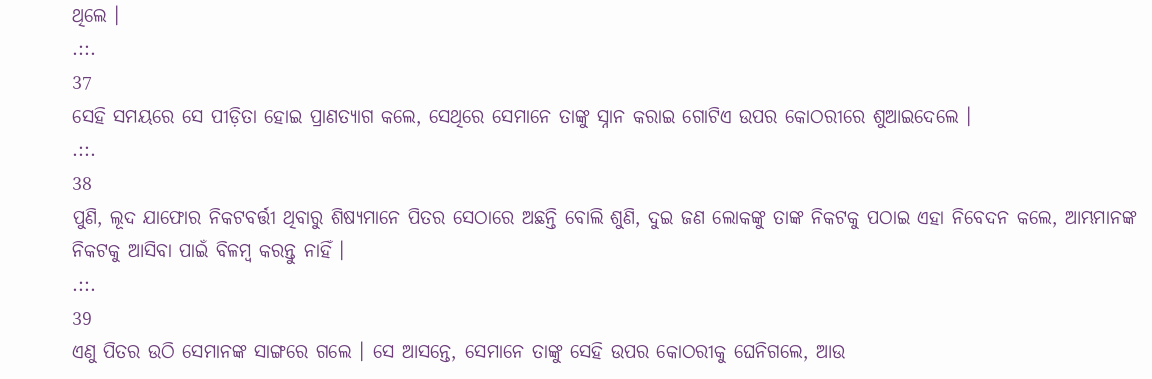ଥିଲେ ।
.::.
37
ସେହି ସମୟରେ ସେ ପୀଡ଼ିତା ହୋଇ ପ୍ରାଣତ୍ୟାଗ କଲେ, ସେଥିରେ ସେମାନେ ତାଙ୍କୁ ସ୍ନାନ କରାଇ ଗୋଟିଏ ଉପର କୋଠରୀରେ ଶୁଆଇଦେଲେ ।
.::.
38
ପୁଣି, ଲୂଦ ଯାଫୋର ନିକଟବର୍ତ୍ତୀ ଥିବାରୁ ଶିଷ୍ୟମାନେ ପିତର ସେଠାରେ ଅଛନ୍ତି ବୋଲି ଶୁଣି, ଦୁଇ ଜଣ ଲୋକଙ୍କୁ ତାଙ୍କ ନିକଟକୁ ପଠାଇ ଏହା ନିବେଦନ କଲେ, ଆମ୍ଭମାନଙ୍କ ନିକଟକୁ ଆସିବା ପାଇଁ ବିଳମ୍ଵ କରନ୍ତୁ ନାହିଁ ।
.::.
39
ଏଣୁ ପିତର ଉଠି ସେମାନଙ୍କ ସାଙ୍ଗରେ ଗଲେ । ସେ ଆସନ୍ତେ, ସେମାନେ ତାଙ୍କୁ ସେହି ଉପର କୋଠରୀକୁ ଘେନିଗଲେ, ଆଉ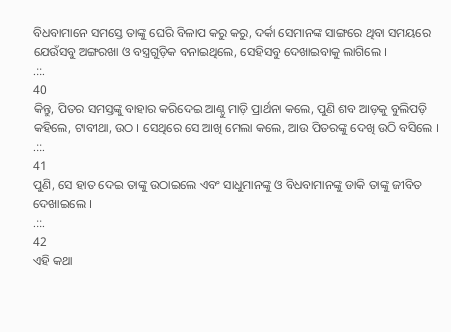ବିଧବାମାନେ ସମସ୍ତେ ତାଙ୍କୁ ଘେରି ବିଳାପ କରୁ କରୁ, ଦର୍କା ସେମାନଙ୍କ ସାଙ୍ଗରେ ଥିବା ସମୟରେ ଯେଉଁସବୁ ଅଙ୍ଗରଖା ଓ ବସ୍ତ୍ରଗୁଡ଼ିକ ବନାଇଥିଲେ, ସେହିସବୁ ଦେଖାଇବାକୁ ଲାଗିଲେ ।
.::.
40
କିନ୍ତୁ, ପିତର ସମସ୍ତଙ୍କୁ ବାହାର କରିଦେଇ ଆଣ୍ଠୁ ମାଡ଼ି ପ୍ରାର୍ଥନା କଲେ, ପୁଣି ଶବ ଆଡ଼କୁ ବୁଲିପଡ଼ି କହିଲେ, ଟାବୀଥା, ଉଠ । ସେଥିରେ ସେ ଆଖି ମେଲା କଲେ, ଆଉ ପିତରଙ୍କୁ ଦେଖି ଉଠି ବସିଲେ ।
.::.
41
ପୁଣି, ସେ ହାତ ଦେଇ ତାଙ୍କୁ ଉଠାଇଲେ ଏବଂ ସାଧୁମାନଙ୍କୁ ଓ ବିଧବାମାନଙ୍କୁ ଡାକି ତାଙ୍କୁ ଜୀବିତ ଦେଖାଇଲେ ।
.::.
42
ଏହି କଥା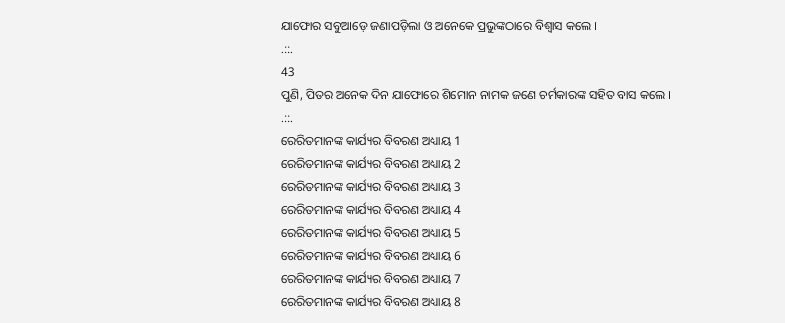ଯାଫୋର ସବୁଆଡ଼େ ଜଣାପଡ଼ିଲା ଓ ଅନେକେ ପ୍ରଭୁଙ୍କଠାରେ ବିଶ୍ଵାସ କଲେ ।
.::.
43
ପୁଣି, ପିତର ଅନେକ ଦିନ ଯାଫୋରେ ଶିମୋନ ନାମକ ଜଣେ ଚର୍ମକାରଙ୍କ ସହିତ ବାସ କଲେ ।
.::.
ରେରିତମାନଙ୍କ କାର୍ଯ୍ୟର ବିବରଣ ଅଧ୍ୟାୟ 1
ରେରିତମାନଙ୍କ କାର୍ଯ୍ୟର ବିବରଣ ଅଧ୍ୟାୟ 2
ରେରିତମାନଙ୍କ କାର୍ଯ୍ୟର ବିବରଣ ଅଧ୍ୟାୟ 3
ରେରିତମାନଙ୍କ କାର୍ଯ୍ୟର ବିବରଣ ଅଧ୍ୟାୟ 4
ରେରିତମାନଙ୍କ କାର୍ଯ୍ୟର ବିବରଣ ଅଧ୍ୟାୟ 5
ରେରିତମାନଙ୍କ କାର୍ଯ୍ୟର ବିବରଣ ଅଧ୍ୟାୟ 6
ରେରିତମାନଙ୍କ କାର୍ଯ୍ୟର ବିବରଣ ଅଧ୍ୟାୟ 7
ରେରିତମାନଙ୍କ କାର୍ଯ୍ୟର ବିବରଣ ଅଧ୍ୟାୟ 8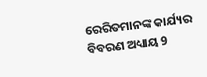ରେରିତମାନଙ୍କ କାର୍ଯ୍ୟର ବିବରଣ ଅଧ୍ୟାୟ 9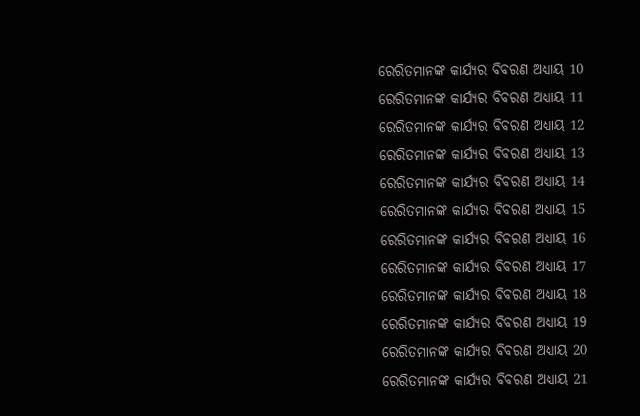ରେରିତମାନଙ୍କ କାର୍ଯ୍ୟର ବିବରଣ ଅଧ୍ୟାୟ 10
ରେରିତମାନଙ୍କ କାର୍ଯ୍ୟର ବିବରଣ ଅଧ୍ୟାୟ 11
ରେରିତମାନଙ୍କ କାର୍ଯ୍ୟର ବିବରଣ ଅଧ୍ୟାୟ 12
ରେରିତମାନଙ୍କ କାର୍ଯ୍ୟର ବିବରଣ ଅଧ୍ୟାୟ 13
ରେରିତମାନଙ୍କ କାର୍ଯ୍ୟର ବିବରଣ ଅଧ୍ୟାୟ 14
ରେରିତମାନଙ୍କ କାର୍ଯ୍ୟର ବିବରଣ ଅଧ୍ୟାୟ 15
ରେରିତମାନଙ୍କ କାର୍ଯ୍ୟର ବିବରଣ ଅଧ୍ୟାୟ 16
ରେରିତମାନଙ୍କ କାର୍ଯ୍ୟର ବିବରଣ ଅଧ୍ୟାୟ 17
ରେରିତମାନଙ୍କ କାର୍ଯ୍ୟର ବିବରଣ ଅଧ୍ୟାୟ 18
ରେରିତମାନଙ୍କ କାର୍ଯ୍ୟର ବିବରଣ ଅଧ୍ୟାୟ 19
ରେରିତମାନଙ୍କ କାର୍ଯ୍ୟର ବିବରଣ ଅଧ୍ୟାୟ 20
ରେରିତମାନଙ୍କ କାର୍ଯ୍ୟର ବିବରଣ ଅଧ୍ୟାୟ 21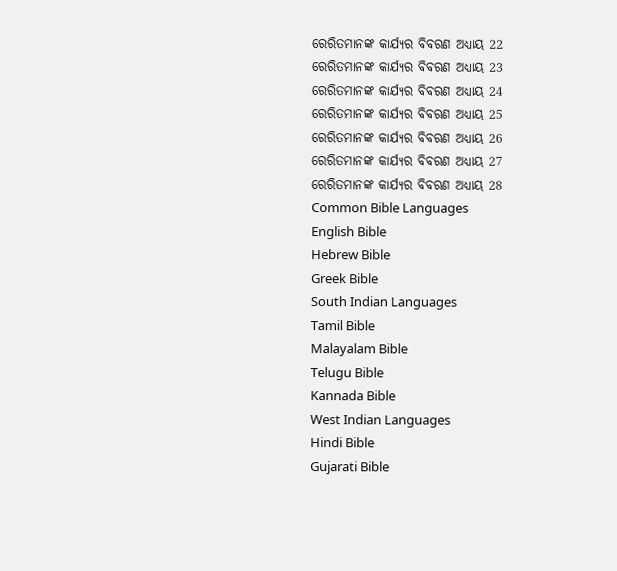ରେରିତମାନଙ୍କ କାର୍ଯ୍ୟର ବିବରଣ ଅଧ୍ୟାୟ 22
ରେରିତମାନଙ୍କ କାର୍ଯ୍ୟର ବିବରଣ ଅଧ୍ୟାୟ 23
ରେରିତମାନଙ୍କ କାର୍ଯ୍ୟର ବିବରଣ ଅଧ୍ୟାୟ 24
ରେରିତମାନଙ୍କ କାର୍ଯ୍ୟର ବିବରଣ ଅଧ୍ୟାୟ 25
ରେରିତମାନଙ୍କ କାର୍ଯ୍ୟର ବିବରଣ ଅଧ୍ୟାୟ 26
ରେରିତମାନଙ୍କ କାର୍ଯ୍ୟର ବିବରଣ ଅଧ୍ୟାୟ 27
ରେରିତମାନଙ୍କ କାର୍ଯ୍ୟର ବିବରଣ ଅଧ୍ୟାୟ 28
Common Bible Languages
English Bible
Hebrew Bible
Greek Bible
South Indian Languages
Tamil Bible
Malayalam Bible
Telugu Bible
Kannada Bible
West Indian Languages
Hindi Bible
Gujarati Bible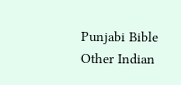Punjabi Bible
Other Indian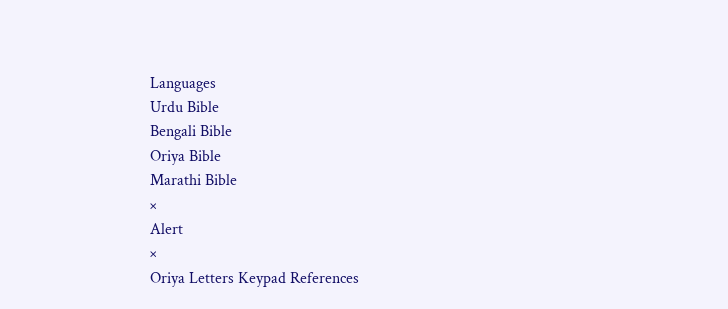Languages
Urdu Bible
Bengali Bible
Oriya Bible
Marathi Bible
×
Alert
×
Oriya Letters Keypad References